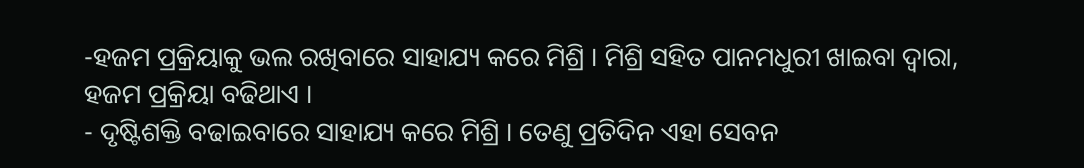-ହଜମ ପ୍ରକ୍ରିୟାକୁ ଭଲ ରଖିବାରେ ସାହାଯ୍ୟ କରେ ମିଶ୍ରି । ମିଶ୍ରି ସହିତ ପାନମଧୁରୀ ଖାଇବା ଦ୍ବାରା, ହଜମ ପ୍ରକ୍ରିୟା ବଢିଥାଏ ।
- ଦୃଷ୍ଟିଶକ୍ତି ବଢାଇବାରେ ସାହାଯ୍ୟ କରେ ମିଶ୍ରି । ତେଣୁ ପ୍ରତିଦିନ ଏହା ସେବନ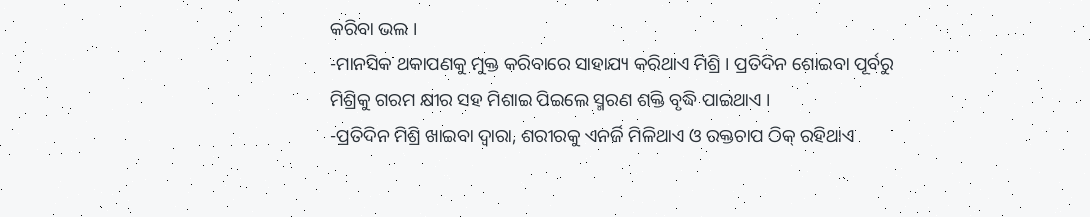କରିବା ଭଲ ।
-ମାନସିକ ଥକାପଣକୁ ମୁକ୍ତ କରିବାରେ ସାହାଯ୍ୟ କରିଥାଏ ମିଶ୍ରି । ପ୍ରତିଦିନ ଶୋଇବା ପୂର୍ବରୁ ମିଶ୍ରିକୁ ଗରମ କ୍ଷୀର ସହ ମିଶାଇ ପିଇଲେ ସ୍ମରଣ ଶକ୍ତି ବୃଦ୍ଧି ପାଇଥାଏ ।
-ପ୍ରତିଦିନ ମିଶ୍ରି ଖାଇବା ଦ୍ୱାରା, ଶରୀରକୁ ଏନର୍ଜି ମିଳିଥାଏ ଓ ରକ୍ତଚାପ ଠିକ୍ ରହିଥାଏ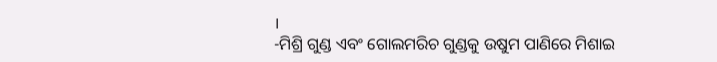।
-ମିଶ୍ରି ଗୁଣ୍ଡ ଏବଂ ଗୋଲମରିଚ ଗୁଣ୍ଡକୁ ଉଷୁମ ପାଣିରେ ମିଶାଇ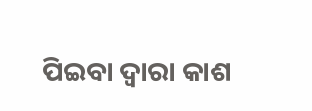ପିଇବା ଦ୍ୱାରା କାଶ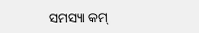ସମସ୍ୟା କମ୍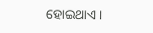ହୋଇଥାଏ ।